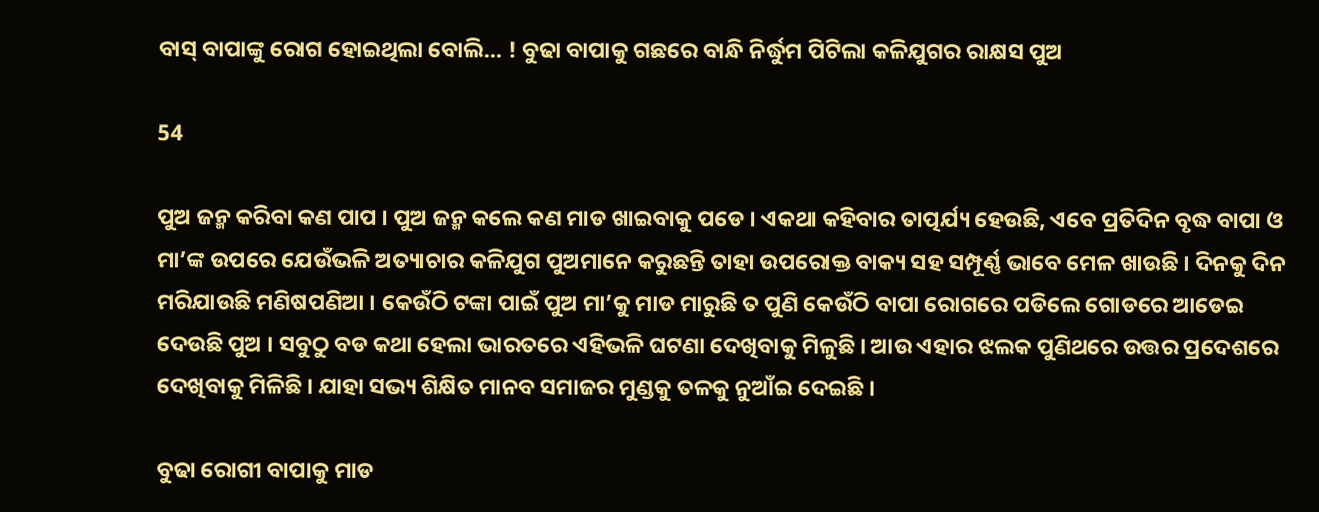ବାସ୍ ବାପାଙ୍କୁ ରୋଗ ହୋଇଥିଲା ବୋଲି… ! ବୁଢା ବାପାକୁ ଗଛରେ ବାନ୍ଧି ନିର୍ଦ୍ଧୁମ ପିଟିଲା କଳିଯୁଗର ରାକ୍ଷସ ପୁଅ

54

ପୁଅ ଜନ୍ମ କରିବା କଣ ପାପ । ପୁଅ ଜନ୍ମ କଲେ କଣ ମାଡ ଖାଇବାକୁ ପଡେ । ଏକଥା କହିବାର ତାତ୍ପର୍ଯ୍ୟ ହେଉଛି, ଏବେ ପ୍ରତିଦିନ ବୃଦ୍ଧ ବାପା ଓ ମା’ଙ୍କ ଉପରେ ଯେଉଁଭଳି ଅତ୍ୟାଚାର କଳିଯୁଗ ପୁଅମାନେ କରୁଛନ୍ତି ତାହା ଉପରୋକ୍ତ ବାକ୍ୟ ସହ ସମ୍ପୂର୍ଣ୍ଣ ଭାବେ ମେଳ ଖାଉଛି । ଦିନକୁ ଦିନ ମରିଯାଉଛି ମଣିଷପଣିଆ । କେଉଁଠି ଟଙ୍କା ପାଇଁ ପୁଅ ମା’କୁ ମାଡ ମାରୁଛି ତ ପୁଣି କେଉଁଠି ବାପା ରୋଗରେ ପଡିଲେ ଗୋଡରେ ଆଡେଇ ଦେଉଛି ପୁଅ । ସବୁଠୁ ବଡ କଥା ହେଲା ଭାରତରେ ଏହିଭଳି ଘଟଣା ଦେଖିବାକୁ ମିଳୁଛି । ଆଉ ଏହାର ଝଲକ ପୁଣିଥରେ ଉତ୍ତର ପ୍ରଦେଶରେ ଦେଖିବାକୁ ମିଳିଛି । ଯାହା ସଭ୍ୟ ଶିକ୍ଷିତ ମାନବ ସମାଜର ମୁଣ୍ଡକୁ ତଳକୁ ନୁଆଁଇ ଦେଇଛି ।

ବୁଢା ରୋଗୀ ବାପାକୁ ମାଡ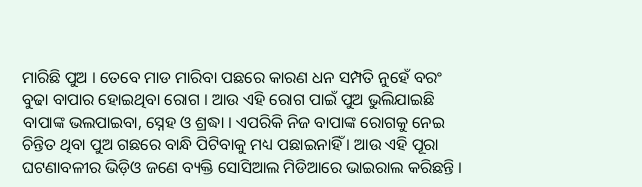ମାରିଛି ପୁଅ । ତେବେ ମାଡ ମାରିବା ପଛରେ କାରଣ ଧନ ସମ୍ପତି ନୁହେଁ ବରଂ ବୁଢା ବାପାର ହୋଇଥିବା ରୋଗ । ଆଉ ଏହି ରୋଗ ପାଇଁ ପୁଅ ଭୁଲିଯାଇଛି ବାପାଙ୍କ ଭଲପାଇବା, ସ୍ନେହ ଓ ଶ୍ରଦ୍ଧା । ଏପରିକି ନିଜ ବାପାଙ୍କ ରୋଗକୁ ନେଇ ଚିନ୍ତିତ ଥିବା ପୁଅ ଗଛରେ ବାନ୍ଧି ପିଟିବାକୁ ମଧ୍ୟ ପଛାଇନାହିଁ । ଆଉ ଏହି ପୂରା ଘଟଣାବଳୀର ଭିଡ଼ିଓ ଜଣେ ବ୍ୟକ୍ତି ସୋସିଆଲ ମିଡିଆରେ ଭାଇରାଲ କରିଛନ୍ତି ।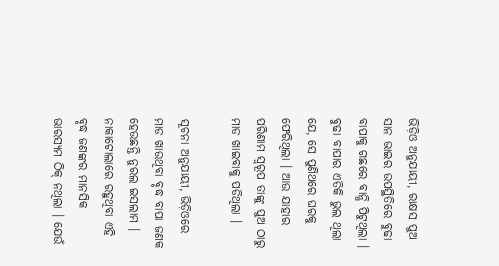ଭିଡ଼ିଓ ଅନୁଯାୟୀ, ରାକ୍ଷସ ପୁଅ ସାନ ଭାଇର ଉପସ୍ଥିତିରେ ବୁଢା ବାପାକୁ ଗଛରେ ବାନ୍ଧି ପିଟୁଥିଲା । ବୁଢା ବାପାର ଏତିକି ଭୁଲ ଥିଲା ଯେ, ସେ ପୁଣିଥରେ ଘରକୁ ଫେରିଥିଲା । ଆଉ ଯାହାର ପରିଣାମ ସ୍ୱରୂପ ତାଙ୍କୁ ପୁଅ ଠାରୁ ମାଡ ଖାଇବାକୁ ପଡିଥିଲା ।

ସୂଚନା ଅନୁଯାୟୀ, ଭିଡ଼ିଓରେ ମାଡ ଖାଉଥିବା ବୃଦ୍ଧ ବାପା ଜଣକ ହେଉଛନ୍ତି ନୁରଲ ଇସଲାମ । ନାକାଟୋଲାରେ ରହୁଥିବା ଏହି ବୃଦ୍ଧ ଜଣଙ୍କର ମାନସିକ ଭାରସ୍ୟମ ଠିକ୍ ନଥିଲା । ଯେଉଁ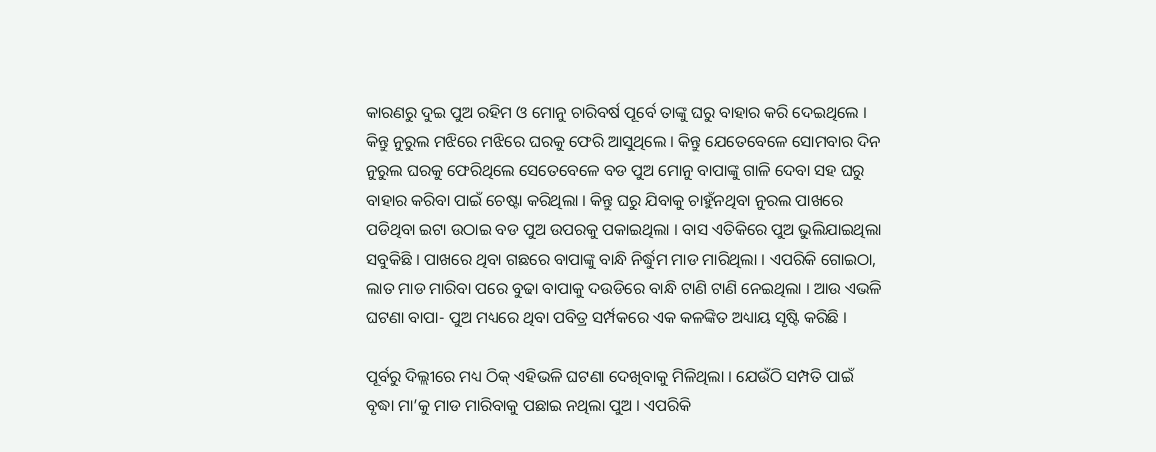କାରଣରୁ ଦୁଇ ପୁଅ ରହିମ ଓ ମୋନୁ ଚାରିବର୍ଷ ପୂର୍ବେ ତାଙ୍କୁ ଘରୁ ବାହାର କରି ଦେଇଥିଲେ । କିନ୍ତୁ ନୁରୁଲ ମଝିରେ ମଝିରେ ଘରକୁ ଫେରି ଆସୁଥିଲେ । କିନ୍ତୁ ଯେତେବେଳେ ସୋମବାର ଦିନ ନୁରୁଲ ଘରକୁ ଫେରିଥିଲେ ସେତେବେଳେ ବଡ ପୁଅ ମୋନୁ ବାପାଙ୍କୁ ଗାଳି ଦେବା ସହ ଘରୁ ବାହାର କରିବା ପାଇଁ ଚେଷ୍ଟା କରିଥିଲା । କିନ୍ତୁ ଘରୁ ଯିବାକୁ ଚାହୁଁନଥିବା ନୁରଲ ପାଖରେ ପଡିଥିବା ଇଟା ଉଠାଇ ବଡ ପୁଅ ଉପରକୁ ପକାଇଥିଲା । ବାସ ଏତିକିରେ ପୁଅ ଭୁଲିଯାଇଥିଲା ସବୁକିଛି । ପାଖରେ ଥିବା ଗଛରେ ବାପାଙ୍କୁ ବାନ୍ଧି ନିର୍ଦ୍ଧୁମ ମାଡ ମାରିଥିଲା । ଏପରିକି ଗୋଇଠା, ଲାତ ମାଡ ମାରିବା ପରେ ବୁଢା ବାପାକୁ ଦଉଡିରେ ବାନ୍ଧି ଟାଣି ଟାଣି ନେଇଥିଲା । ଆଉ ଏଭଳି ଘଟଣା ବାପା- ପୁଅ ମଧ୍ୟରେ ଥିବା ପବିତ୍ର ସର୍ମ୍ପକରେ ଏକ କଳଙ୍କିତ ଅଧ୍ୟାୟ ସୃଷ୍ଟି କରିଛି ।

ପୂର୍ବରୁ ଦିଲ୍ଲୀରେ ମଧ୍ୟ ଠିକ୍ ଏହିଭଳି ଘଟଣା ଦେଖିବାକୁ ମିଳିଥିଲା । ଯେଉଁଠି ସମ୍ପତି ପାଇଁ ବୃଦ୍ଧା ମା’କୁ ମାଡ ମାରିବାକୁ ପଛାଇ ନଥିଲା ପୁଅ । ଏପରିକି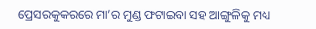ପ୍ରେସରକୁକରରେ ମା’ର ମୁଣ୍ଡ ଫଟାଇବା ସହ ଆଙ୍ଗୁଳିକୁ ମଧ୍ୟ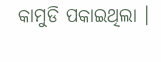କାମୁଡି ପକାଇଥିଲା ।